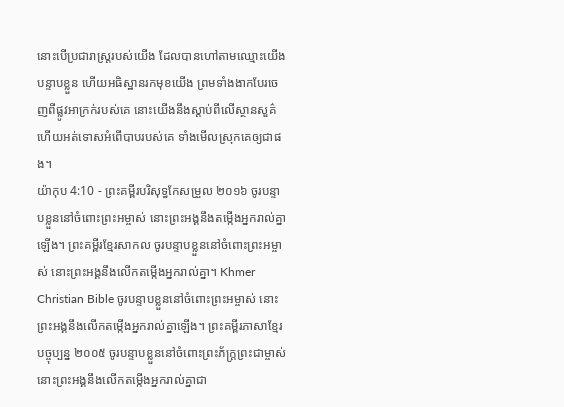នោះបើប្រជារាស្ត្ររបស់យើង ដែលបានហៅតាមឈ្មោះយើង បន្ទាបខ្លួន ហើយអធិស្ឋានរកមុខយើង ព្រមទាំងងាកបែរចេញពីផ្លូវអាក្រក់របស់គេ នោះយើងនឹងស្តាប់ពីលើស្ថានសួគ៌ ហើយអត់ទោសអំពើបាបរបស់គេ ទាំងមើលស្រុកគេឲ្យជាផង។
យ៉ាកុប 4:10 - ព្រះគម្ពីរបរិសុទ្ធកែសម្រួល ២០១៦ ចូរបន្ទាបខ្លួននៅចំពោះព្រះអម្ចាស់ នោះព្រះអង្គនឹងតម្កើងអ្នករាល់គ្នាឡើង។ ព្រះគម្ពីរខ្មែរសាកល ចូរបន្ទាបខ្លួននៅចំពោះព្រះអម្ចាស់ នោះព្រះអង្គនឹងលើកតម្កើងអ្នករាល់គ្នា។ Khmer Christian Bible ចូរបន្ទាបខ្លួននៅចំពោះព្រះអម្ចាស់ នោះព្រះអង្គនឹងលើកតម្កើងអ្នករាល់គ្នាឡើង។ ព្រះគម្ពីរភាសាខ្មែរបច្ចុប្បន្ន ២០០៥ ចូរបន្ទាបខ្លួននៅចំពោះព្រះភ័ក្ត្រព្រះជាម្ចាស់ នោះព្រះអង្គនឹងលើកតម្កើងអ្នករាល់គ្នាជា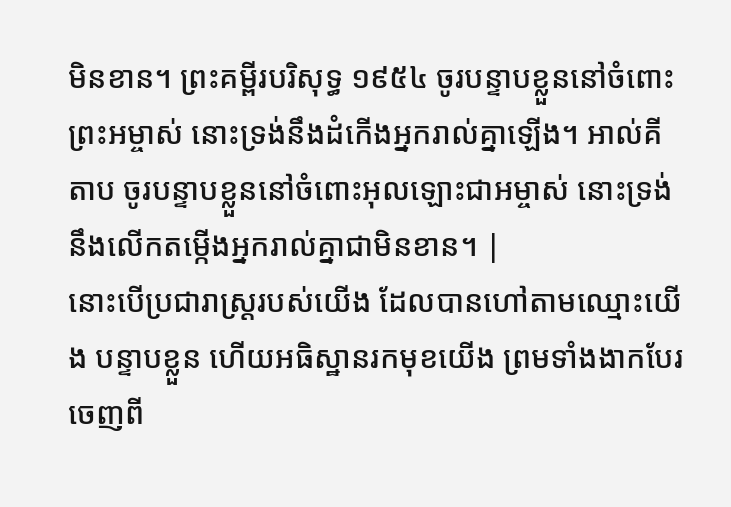មិនខាន។ ព្រះគម្ពីរបរិសុទ្ធ ១៩៥៤ ចូរបន្ទាបខ្លួននៅចំពោះព្រះអម្ចាស់ នោះទ្រង់នឹងដំកើងអ្នករាល់គ្នាឡើង។ អាល់គីតាប ចូរបន្ទាបខ្លួននៅចំពោះអុលឡោះជាអម្ចាស់ នោះទ្រង់នឹងលើកតម្កើងអ្នករាល់គ្នាជាមិនខាន។ |
នោះបើប្រជារាស្ត្ររបស់យើង ដែលបានហៅតាមឈ្មោះយើង បន្ទាបខ្លួន ហើយអធិស្ឋានរកមុខយើង ព្រមទាំងងាកបែរចេញពី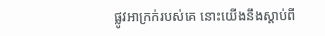ផ្លូវអាក្រក់របស់គេ នោះយើងនឹងស្តាប់ពី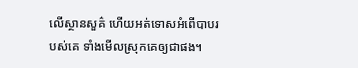លើស្ថានសួគ៌ ហើយអត់ទោសអំពើបាបរបស់គេ ទាំងមើលស្រុកគេឲ្យជាផង។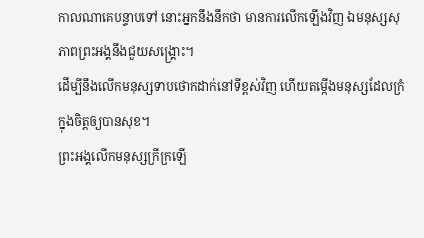កាលណាគេបន្ទាបទៅ នោះអ្នកនឹងនឹកថា មានការលើកឡើងវិញ ឯមនុស្សសុភាពព្រះអង្គនឹងជួយសង្គ្រោះ។
ដើម្បីនឹងលើកមនុស្សទាបថោកដាក់នៅទីខ្ពស់វិញ ហើយតម្កើងមនុស្សដែលក្រំក្នុងចិត្តឲ្យបានសុខ។
ព្រះអង្គលើកមនុស្សក្រីក្រឡើ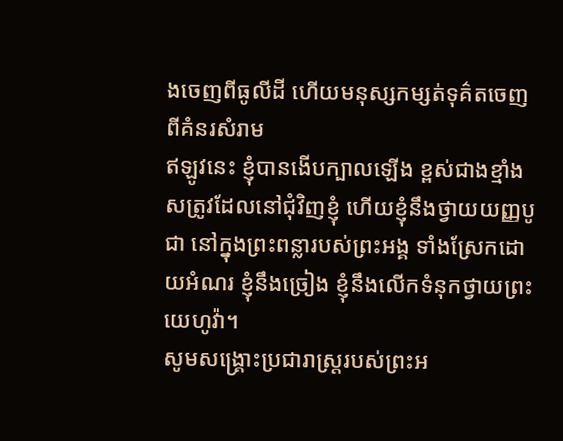ងចេញពីធូលីដី ហើយមនុស្សកម្សត់ទុគ៌តចេញពីគំនរសំរាម
ឥឡូវនេះ ខ្ញុំបានងើបក្បាលឡើង ខ្ពស់ជាងខ្មាំងសត្រូវដែលនៅជុំវិញខ្ញុំ ហើយខ្ញុំនឹងថ្វាយយញ្ញបូជា នៅក្នុងព្រះពន្លារបស់ព្រះអង្គ ទាំងស្រែកដោយអំណរ ខ្ញុំនឹងច្រៀង ខ្ញុំនឹងលើកទំនុកថ្វាយព្រះយេហូវ៉ា។
សូមសង្គ្រោះប្រជារាស្ត្ររបស់ព្រះអ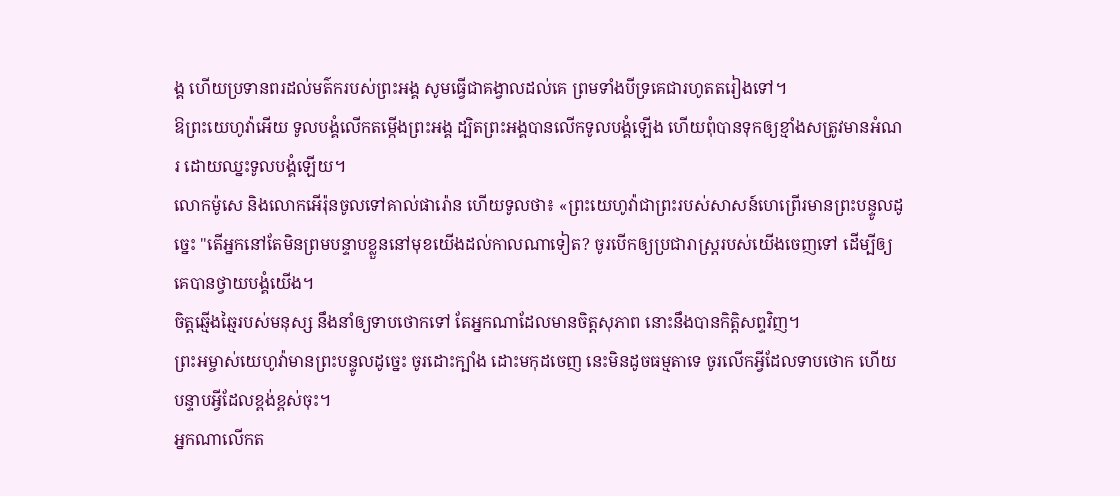ង្គ ហើយប្រទានពរដល់មត៌ករបស់ព្រះអង្គ សូមធ្វើជាគង្វាលដល់គេ ព្រមទាំងបីទ្រគេជារហូតតរៀងទៅ។
ឱព្រះយេហូវ៉ាអើយ ទូលបង្គំលើកតម្កើងព្រះអង្គ ដ្បិតព្រះអង្គបានលើកទូលបង្គំឡើង ហើយពុំបានទុកឲ្យខ្មាំងសត្រូវមានអំណរ ដោយឈ្នះទូលបង្គំឡើយ។
លោកម៉ូសេ និងលោកអើរ៉ុនចូលទៅគាល់ផារ៉ោន ហើយទូលថា៖ «ព្រះយេហូវ៉ាជាព្រះរបស់សាសន៍ហេព្រើរមានព្រះបន្ទូលដូច្នេះ "តើអ្នកនៅតែមិនព្រមបន្ទាបខ្លួននៅមុខយើងដល់កាលណាទៀត? ចូរបើកឲ្យប្រជារាស្ត្ររបស់យើងចេញទៅ ដើម្បីឲ្យគេបានថ្វាយបង្គំយើង។
ចិត្តឆ្មើងឆ្មៃរបស់មនុស្ស នឹងនាំឲ្យទាបថោកទៅ តែអ្នកណាដែលមានចិត្តសុភាព នោះនឹងបានកិត្តិសព្ទវិញ។
ព្រះអម្ចាស់យេហូវ៉ាមានព្រះបន្ទូលដូច្នេះ ចូរដោះក្បាំង ដោះមកុដចេញ នេះមិនដូចធម្មតាទេ ចូរលើកអ្វីដែលទាបថោក ហើយបន្ទាបអ្វីដែលខ្ពង់ខ្ពស់ចុះ។
អ្នកណាលើកត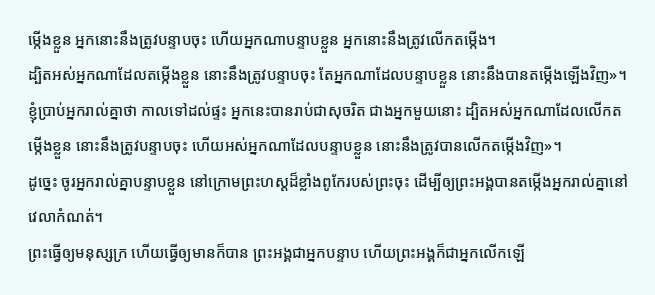ម្កើងខ្លួន អ្នកនោះនឹងត្រូវបន្ទាបចុះ ហើយអ្នកណាបន្ទាបខ្លួន អ្នកនោះនឹងត្រូវលើកតម្កើង។
ដ្បិតអស់អ្នកណាដែលតម្កើងខ្លួន នោះនឹងត្រូវបន្ទាបចុះ តែអ្នកណាដែលបន្ទាបខ្លួន នោះនឹងបានតម្កើងឡើងវិញ»។
ខ្ញុំប្រាប់អ្នករាល់គ្នាថា កាលទៅដល់ផ្ទះ អ្នកនេះបានរាប់ជាសុចរិត ជាងអ្នកមួយនោះ ដ្បិតអស់អ្នកណាដែលលើកតម្កើងខ្លួន នោះនឹងត្រូវបន្ទាបចុះ ហើយអស់អ្នកណាដែលបន្ទាបខ្លួន នោះនឹងត្រូវបានលើកតម្កើងវិញ»។
ដូច្នេះ ចូរអ្នករាល់គ្នាបន្ទាបខ្លួន នៅក្រោមព្រះហស្តដ៏ខ្លាំងពូកែរបស់ព្រះចុះ ដើម្បីឲ្យព្រះអង្គបានតម្កើងអ្នករាល់គ្នានៅវេលាកំណត់។
ព្រះធ្វើឲ្យមនុស្សក្រ ហើយធ្វើឲ្យមានក៏បាន ព្រះអង្គជាអ្នកបន្ទាប ហើយព្រះអង្គក៏ជាអ្នកលើកឡើ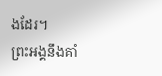ងដែរ។
ព្រះអង្គនឹងគាំ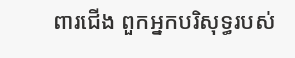ពារជើង ពួកអ្នកបរិសុទ្ធរបស់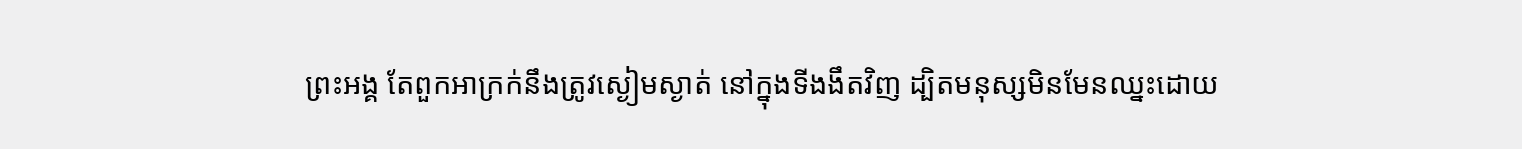ព្រះអង្គ តែពួកអាក្រក់នឹងត្រូវស្ងៀមស្ងាត់ នៅក្នុងទីងងឹតវិញ ដ្បិតមនុស្សមិនមែនឈ្នះដោយ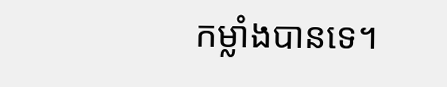កម្លាំងបានទេ។